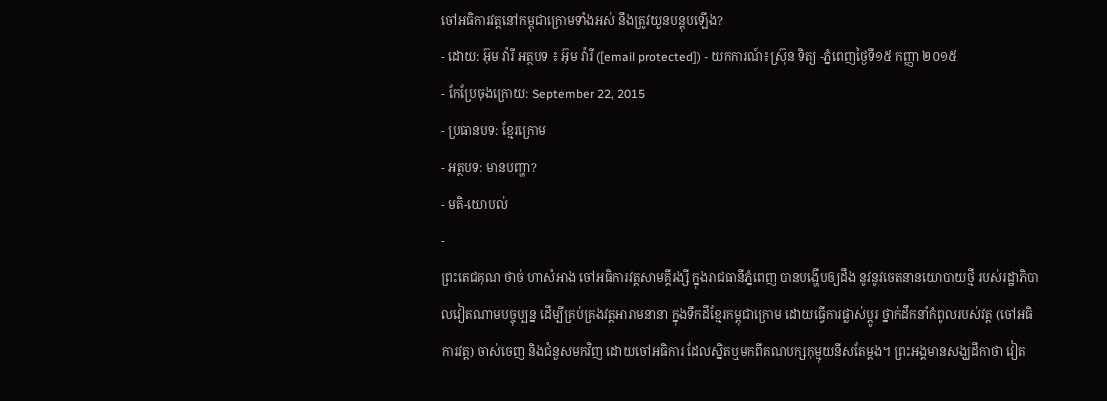ចៅអធិការវត្តនៅកម្ពុជាក្រោមទាំងអស់ នឹងត្រូវយួនបន្តុបឡើង?
- ដោយ: អ៊ុម វ៉ារី អត្ថបទ ៖ អ៊ុម វ៉ារី ([email protected]) - យកការណ៍៖ស្រ៊ុន ទិត្យ -ភ្នំពេញថ្ងៃទី១៥ កញ្ញា ២០១៥
- កែប្រែចុងក្រោយ: September 22, 2015
- ប្រធានបទ: ខ្មែរក្រោម
- អត្ថបទ: មានបញ្ហា?
- មតិ-យោបល់
-
ព្រះតេជគុណ ថាច់ ហាសំអាង ចៅអធិការវត្តសាមគ្គីរង្សី ក្នុងរាជធានីភ្នំពេញ បានបង្ហើបឲ្យដឹង នូវនូវចេតនានយោបាយថ្មី របស់រដ្ឋាភិបាលវៀតណាមបច្ចុប្បន្ន ដើម្បីគ្រប់គ្រងវត្តអារាមនានា ក្នុងទឹកដីខ្មែរកម្ពុជាក្រោម ដោយធ្វើការផ្លាស់ប្តូរ ថ្នាក់ដឹកនាំកំពូលរបស់វត្ត (ចៅអធិការវត្ត) ចាស់ចេញ និងជំនួសមកវិញ ដោយចៅអធិការ ដែលស្និតឬមកពីគណបក្សកុម្មុយនីសតែម្ដង។ ព្រះអង្គមានសង្ឃដីកាថា វៀត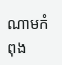ណាមកំពុង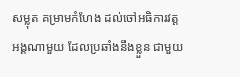សម្លុត គម្រាមកំហែង ដល់ចៅអធិការវត្តអង្គណាមួយ ដែលប្រឆាំងនឹងខ្លួន ជាមួយ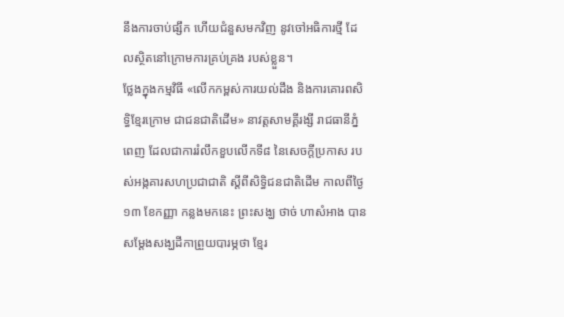នឹងការចាប់ផ្សឹក ហើយជំនួសមកវិញ នូវចៅអធិការថ្មី ដែលស្ថិតនៅក្រោមការគ្រប់គ្រង របស់ខ្លួន។
ថ្លែងក្នុងកម្មវិធី «លើកកម្ពស់ការយល់ដឹង និងការគោរពសិទ្ធិខ្មែរក្រោម ជាជនជាតិដើម» នាវត្តសាមគ្គីរង្សី រាជធានីភ្នំពេញ ដែលជាការរំលឹកខួបលើកទី៨ នៃសេចក្តីប្រកាស របស់អង្កគារសហប្រជាជាតិ ស្តីពីសិទ្ធិជនជាតិដើម កាលពីថ្ងៃ១៣ ខែកញ្ញា កន្លងមកនេះ ព្រះសង្ឃ ថាច់ ហាសំអាង បានសម្ដែងសង្ឃដីកាព្រួយបារម្ភថា ខ្មែរ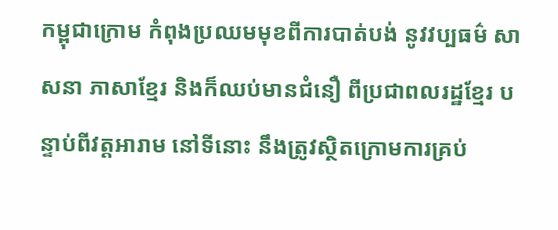កម្ពុជាក្រោម កំពុងប្រឈមមុខពីការបាត់បង់ នូវវប្បធម៌ សាសនា ភាសាខ្មែរ និងក៏ឈប់មានជំនឿ ពីប្រជាពលរដ្ឋខ្មែរ បន្ទាប់ពីវត្តអារាម នៅទីនោះ នឹងត្រូវស្ថិតក្រោមការគ្រប់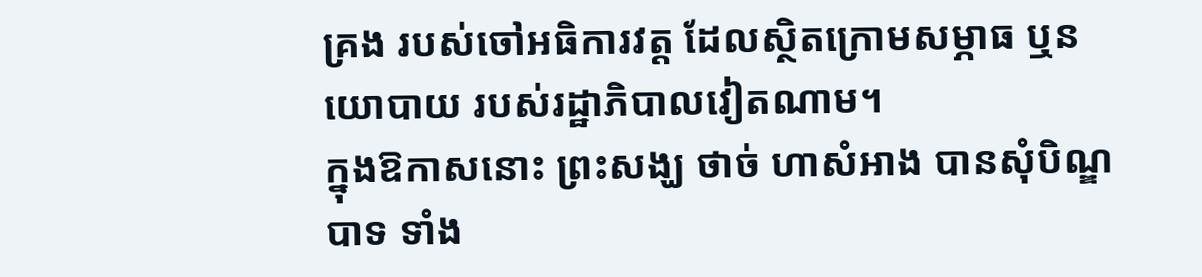គ្រង របស់ចៅអធិការវត្ត ដែលស្ថិតក្រោមសម្ភាធ ឬនយោបាយ របស់រដ្ឋាភិបាលវៀតណាម។
ក្នុងឱកាសនោះ ព្រះសង្ឃ ថាច់ ហាសំអាង បានសុំបិណ្ឌបាទ ទាំង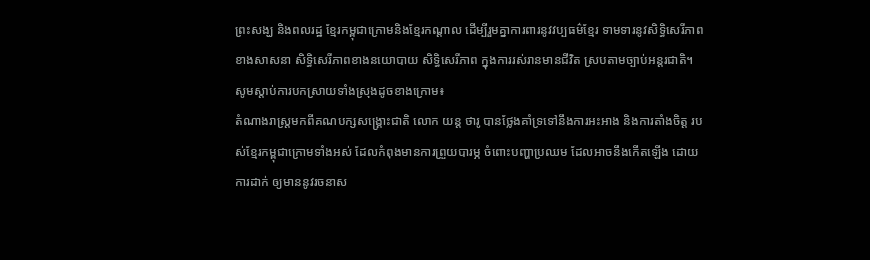ព្រះសង្ឃ និងពលរដ្ឋ ខ្មែរកម្ពុជាក្រោមនិងខ្មែរកណ្តាល ដើម្បីរួមគ្នាការពារនូវវប្បធម៌ខ្មែរ ទាមទារនូវសិទ្ធិសេរីភាពខាងសាសនា សិទ្ធិសេរីភាពខាងនយោបាយ សិទ្ធិសេរីភាព ក្នុងការរស់រានមានជីវិត ស្របតាមច្បាប់អន្តរជាតិ។
សូមស្តាប់ការបកស្រាយទាំងស្រុងដូចខាងក្រោម៖
តំណាងរាស្ត្រមកពីគណបក្សសង្គ្រោះជាតិ លោក យន្ត ថារូ បានថ្លែងគាំទ្រទៅនឹងការអះអាង និងការតាំងចិត្ត របស់ខ្មែរកម្ពុជាក្រោមទាំងអស់ ដែលកំពុងមានការព្រួយបារម្ភ ចំពោះបញ្ហាប្រឈម ដែលអាចនឹងកើតឡើង ដោយការដាក់ ឲ្យមាននូវរចនាស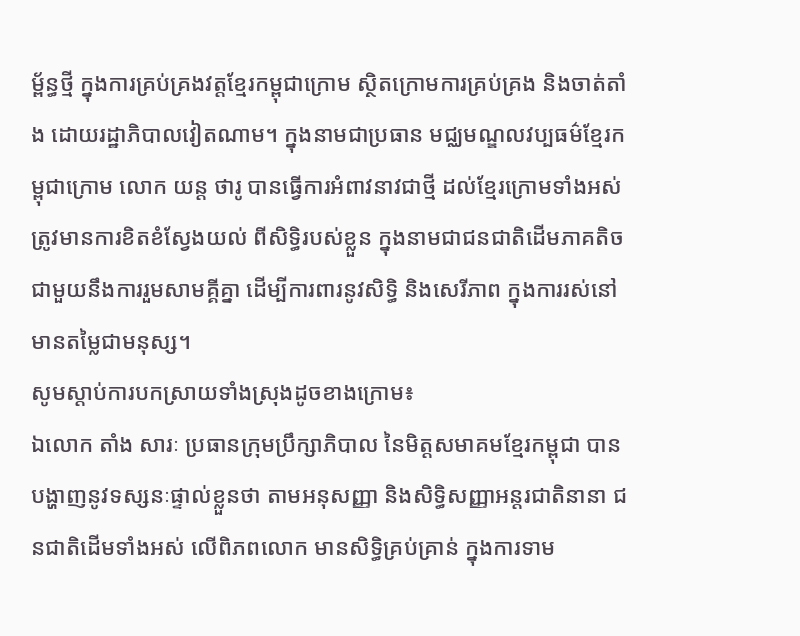ម្ព័ន្ធថ្មី ក្នុងការគ្រប់គ្រងវត្តខ្មែរកម្ពុជាក្រោម ស្ថិតក្រោមការគ្រប់គ្រង និងចាត់តាំង ដោយរដ្ឋាភិបាលវៀតណាម។ ក្នុងនាមជាប្រធាន មជ្ឈមណ្ឌលវប្បធម៌ខ្មែរកម្ពុជាក្រោម លោក យន្ត ថារូ បានធ្វើការអំពាវនាវជាថ្មី ដល់ខ្មែរក្រោមទាំងអស់ ត្រូវមានការខិតខំស្វែងយល់ ពីសិទ្ធិរបស់ខ្លួន ក្នុងនាមជាជនជាតិដើមភាគតិច ជាមួយនឹងការរួមសាមគ្គីគ្នា ដើម្បីការពារនូវសិទ្ធិ និងសេរីភាព ក្នុងការរស់នៅមានតម្លៃជាមនុស្ស។
សូមស្តាប់ការបកស្រាយទាំងស្រុងដូចខាងក្រោម៖
ឯលោក តាំង សារៈ ប្រធានក្រុមប្រឹក្សាភិបាល នៃមិត្តសមាគមខ្មែរកម្ពុជា បានបង្ហាញនូវទស្សនៈផ្ទាល់ខ្លួនថា តាមអនុសញ្ញា និងសិទ្ធិសញ្ញាអន្តរជាតិនានា ជនជាតិដើមទាំងអស់ លើពិភពលោក មានសិទ្ធិគ្រប់គ្រាន់ ក្នុងការទាម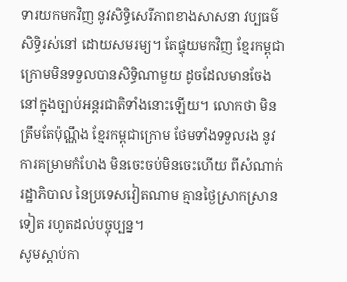ទារយកមកវិញ នូវសិទ្ធិសេរីភាពខាងសាសនា វប្បធម៌ សិទ្ធិរស់នៅ ដោយសមរម្យ។ តែផ្ទុយមកវិញ ខ្មែរកម្ពុជាក្រោមមិនទទួលបានសិទ្ធិណាមួយ ដូចដែលមានចែង នៅក្នុងច្បាប់អន្តរជាតិទាំងនោះឡើយ។ លោកថា មិនត្រឹមតែប៉ុណ្ណឹង ខ្មែរកម្ពុជាក្រោម ថែមទាំងទទួលរង នូវការគម្រាមកំហែង មិនចេះចប់មិនចេះហើយ ពីសំណាក់រដ្ឋាភិបាល នៃប្រទេសវៀតណាម គ្មានថ្ងៃស្រាកស្រានទៀត រហូតដល់បច្ចុប្បន្ន។
សូមស្តាប់កា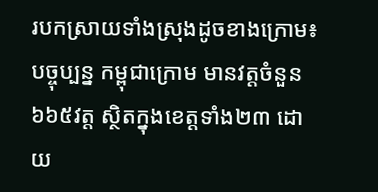របកស្រាយទាំងស្រុងដូចខាងក្រោម៖
បច្ចុប្បន្ន កម្ពុជាក្រោម មានវត្តចំនួន៦៦៥វត្ត ស្ថិតក្នុងខេត្តទាំង២៣ ដោយ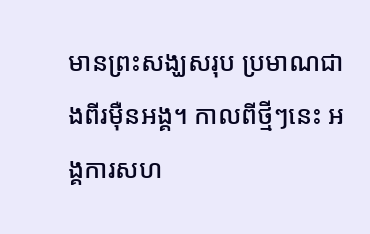មានព្រះសង្ឃសរុប ប្រមាណជាងពីរម៉ឺនអង្គ។ កាលពីថ្មីៗនេះ អង្គការសហ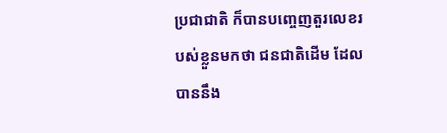ប្រជាជាតិ ក៏បានបញ្ចេញតួរលេខរបស់ខ្លួនមកថា ជនជាតិដើម ដែលបាននឹង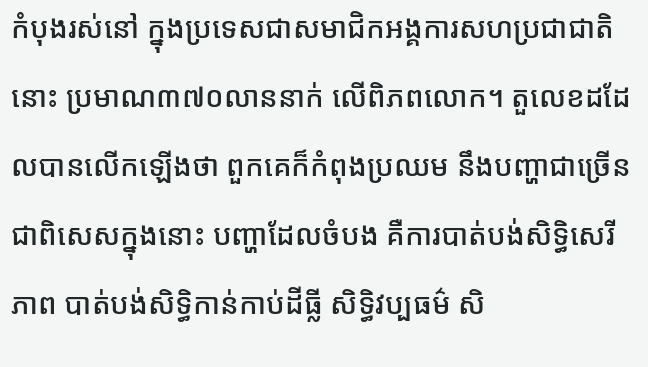កំបុងរស់នៅ ក្នុងប្រទេសជាសមាជិកអង្គការសហប្រជាជាតិនោះ ប្រមាណ៣៧០លាននាក់ លើពិភពលោក។ តួលេខដដែលបានលើកឡើងថា ពួកគេក៏កំពុងប្រឈម នឹងបញ្ហាជាច្រើន ជាពិសេសក្នុងនោះ បញ្ហាដែលចំបង គឺការបាត់បង់សិទ្ធិសេរីភាព បាត់បង់សិទ្ធិកាន់កាប់ដីធ្លី សិទ្ធិវប្បធម៌ សិ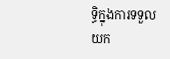ទ្ធិក្នុងការទទួលយក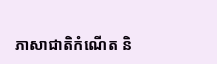ភាសាជាតិកំណើត និ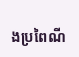ងប្រពៃណី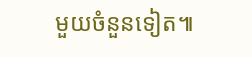មួយចំនួនទៀត៕